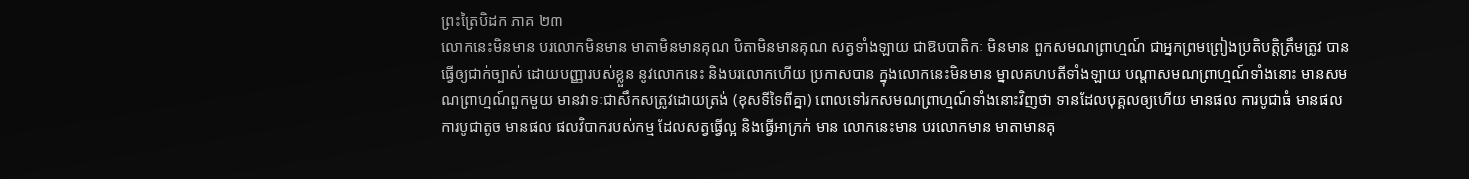ព្រះត្រៃបិដក ភាគ ២៣
លោកនេះមិនមាន បរលោកមិនមាន មាតាមិនមានគុណ បិតាមិនមានគុណ សត្វទាំងឡាយ ជាឱបបាតិកៈ មិនមាន ពួកសមណព្រាហ្មណ៍ ជាអ្នកព្រមព្រៀងប្រតិបត្តិត្រឹមត្រូវ បានធ្វើឲ្យជាក់ច្បាស់ ដោយបញ្ញារបស់ខ្លួន នូវលោកនេះ និងបរលោកហើយ ប្រកាសបាន ក្នុងលោកនេះមិនមាន ម្នាលគហបតីទាំងឡាយ បណ្តាសមណព្រាហ្មណ៍ទាំងនោះ មានសមណព្រាហ្មណ៍ពួកមួយ មានវាទៈជាសឹកសត្រូវដោយត្រង់ (ខុសទីទៃពីគ្នា) ពោលទៅរកសមណព្រាហ្មណ៍ទាំងនោះវិញថា ទានដែលបុគ្គលឲ្យហើយ មានផល ការបូជាធំ មានផល ការបូជាតូច មានផល ផលវិបាករបស់កម្ម ដែលសត្វធ្វើល្អ និងធ្វើអាក្រក់ មាន លោកនេះមាន បរលោកមាន មាតាមានគុ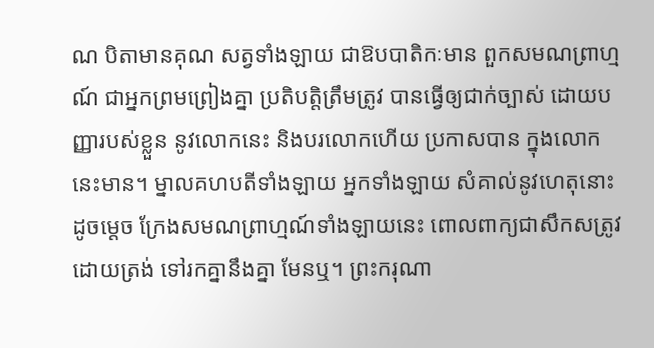ណ បិតាមានគុណ សត្វទាំងឡាយ ជាឱបបាតិកៈមាន ពួកសមណព្រាហ្មណ៍ ជាអ្នកព្រមព្រៀងគ្នា ប្រតិបត្តិត្រឹមត្រូវ បានធ្វើឲ្យជាក់ច្បាស់ ដោយបញ្ញារបស់ខ្លួន នូវលោកនេះ និងបរលោកហើយ ប្រកាសបាន ក្នុងលោកនេះមាន។ ម្នាលគហបតីទាំងឡាយ អ្នកទាំងឡាយ សំគាល់នូវហេតុនោះដូចម្តេច ក្រែងសមណព្រាហ្មណ៍ទាំងឡាយនេះ ពោលពាក្យជាសឹកសត្រូវដោយត្រង់ ទៅរកគ្នានឹងគ្នា មែនឬ។ ព្រះករុណា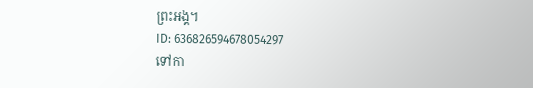ព្រះអង្គ។
ID: 636826594678054297
ទៅកា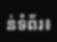ន់ទំព័រ៖